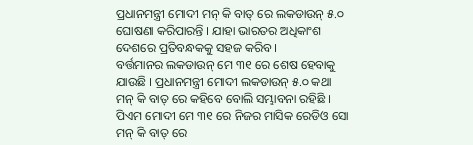ପ୍ରଧାନମନ୍ତ୍ରୀ ମୋଦୀ ମନ୍ କି ବାତ୍ ରେ ଲକଡାଉନ୍ ୫.୦ ଘୋଷଣା କରିପାରନ୍ତି । ଯାହା ଭାରତର ଅଧିକାଂଶ ଦେଶରେ ପ୍ରତିବନ୍ଧକକୁ ସହଜ କରିବ ।
ବର୍ତ୍ତମାନର ଲକଡାଉନ୍ ମେ ୩୧ ରେ ଶେଷ ହେବାକୁ ଯାଉଛି । ପ୍ରଧାନମନ୍ତ୍ରୀ ମୋଦୀ ଲକଡାଉନ୍ ୫.୦ କଥା ମନ୍ କି ବାତ୍ ରେ କହିବେ ବୋଲି ସମ୍ଭାବନା ରହିଛି । ପିଏମ ମୋଦୀ ମେ ୩୧ ରେ ନିଜର ମାସିକ ରେଡିଓ ସୋ ମନ୍ କି ବାତ୍ ରେ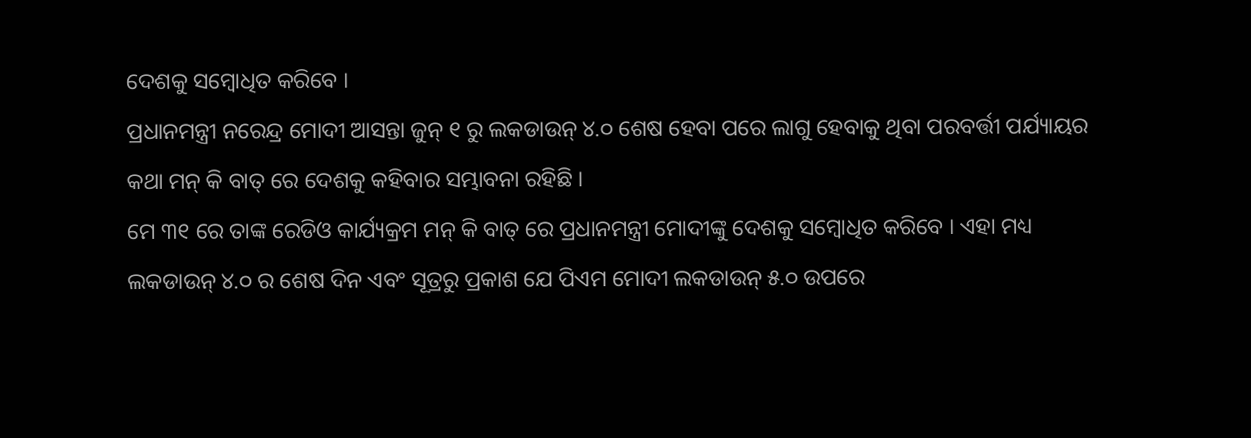ଦେଶକୁ ସମ୍ବୋଧିତ କରିବେ ।
ପ୍ରଧାନମନ୍ତ୍ରୀ ନରେନ୍ଦ୍ର ମୋଦୀ ଆସନ୍ତା ଜୁନ୍ ୧ ରୁ ଲକଡାଉନ୍ ୪.୦ ଶେଷ ହେବା ପରେ ଲାଗୁ ହେବାକୁ ଥିବା ପରବର୍ତ୍ତୀ ପର୍ଯ୍ୟାୟର କଥା ମନ୍ କି ବାତ୍ ରେ ଦେଶକୁ କହିବାର ସମ୍ଭାବନା ରହିଛି ।
ମେ ୩୧ ରେ ତାଙ୍କ ରେଡିଓ କାର୍ଯ୍ୟକ୍ରମ ମନ୍ କି ବାତ୍ ରେ ପ୍ରଧାନମନ୍ତ୍ରୀ ମୋଦୀଙ୍କୁ ଦେଶକୁ ସମ୍ବୋଧିତ କରିବେ । ଏହା ମଧ୍ୟ ଲକଡାଉନ୍ ୪.୦ ର ଶେଷ ଦିନ ଏବଂ ସୂତ୍ରରୁ ପ୍ରକାଶ ଯେ ପିଏମ ମୋଦୀ ଲକଡାଉନ୍ ୫.୦ ଉପରେ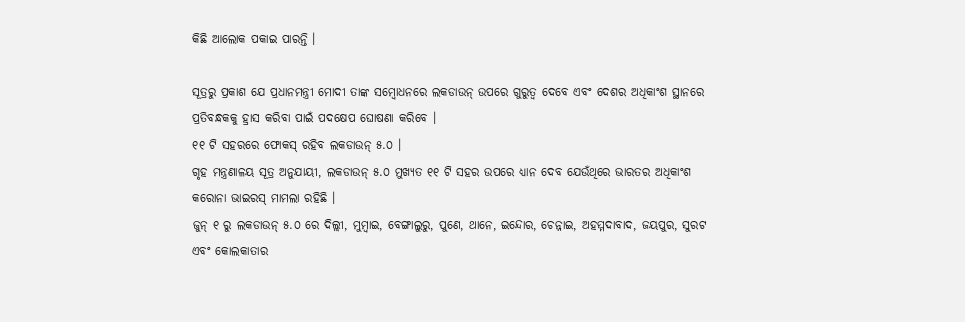କିଛି ଆଲୋକ ପକାଇ ପାରନ୍ତି ।

ସୂତ୍ରରୁ ପ୍ରକାଶ ଯେ ପ୍ରଧାନମନ୍ତ୍ରୀ ମୋଦୀ ତାଙ୍କ ସମ୍ବୋଧନରେ ଲକଡାଉନ୍ ଉପରେ ଗୁରୁତ୍ୱ ଦେବେ ଏବଂ ଦେଶର ଅଧିକାଂଶ ସ୍ଥାନରେ ପ୍ରତିବନ୍ଧକକୁ ହ୍ରାସ କରିବା ପାଇଁ ପଦକ୍ଷେପ ଘୋଷଣା କରିବେ ।
୧୧ ଟି ସହରରେ ଫୋକସ୍ ରହିବ ଲକଡାଉନ୍ ୫.୦ ।
ଗୃହ ମନ୍ତ୍ରଣାଳୟ ସୂତ୍ର ଅନୁଯାୟୀ, ଲକଡାଉନ୍ ୫.୦ ମୁଖ୍ୟତ ୧୧ ଟି ସହର ଉପରେ ଧ୍ୟାନ ଦେବ ଯେଉଁଥିରେ ଭାରତର ଅଧିକାଂଶ କରୋନା ଭାଇରସ୍ ମାମଲା ରହିଛି ।
ଜୁନ୍ ୧ ରୁ ଲକଡାଉନ୍ ୫.୦ ରେ ଦିଲ୍ଲୀ, ମୁମ୍ବାଇ, ବେଙ୍ଗାଲୁରୁ, ପୁଣେ, ଥାନେ, ଇନ୍ଦୋର, ଚେନ୍ନାଇ, ଅହମ୍ମଦାବାଦ, ଜୟପୁର, ସୁରଟ ଏବଂ କୋଲକାତାର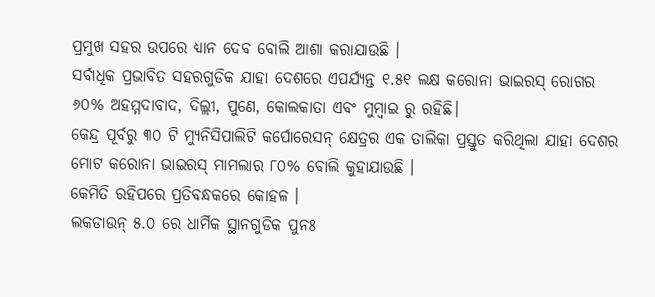ପ୍ରମୁଖ ସହର ଉପରେ ଧ୍ୟାନ ଦେବ ବୋଲି ଆଶା କରାଯାଉଛି ।
ସର୍ବାଧିକ ପ୍ରଭାବିତ ସହରଗୁଡିକ ଯାହା ଦେଶରେ ଏପର୍ଯ୍ୟନ୍ତ ୧.୫୧ ଲକ୍ଷ କରୋନା ଭାଇରସ୍ ରୋଗର ୬୦% ଅହମ୍ମଦାବାଦ, ଦିଲ୍ଲୀ, ପୁଣେ, କୋଲକାତା ଏବଂ ମୁମ୍ବାଇ ରୁ ରହିଛି।
କେନ୍ଦ୍ର ପୂର୍ବରୁ ୩୦ ଟି ମ୍ୟୁନିସିପାଲିଟି କର୍ପୋରେସନ୍ କ୍ଷେତ୍ରର ଏକ ତାଲିକା ପ୍ରସ୍ତୁତ କରିଥିଲା ଯାହା ଦେଶର ମୋଟ କରୋନା ଭାଇରସ୍ ମାମଲାର ୮୦% ବୋଲି କୁହାଯାଉଛି ।
କେମିତି ରହିପରେ ପ୍ରତିବନ୍ଧକରେ କୋହଳ ।
ଲକଡାଉନ୍ ୫.୦ ରେ ଧାର୍ମିକ ସ୍ଥାନଗୁଡିକ ପୁନଃ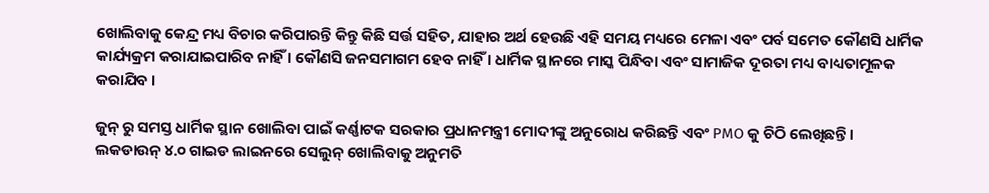ଖୋଲିବାକୁ କେନ୍ଦ୍ର ମଧ୍ୟ ବିଚାର କରିପାରନ୍ତି କିନ୍ତୁ କିଛି ସର୍ତ୍ତ ସହିତ, ଯାହାର ଅର୍ଥ ହେଉଛି ଏହି ସମୟ ମଧ୍ୟରେ ମେଳା ଏବଂ ପର୍ବ ସମେତ କୌଣସି ଧାର୍ମିକ କାର୍ଯ୍ୟକ୍ରମ କରାଯାଇପାରିବ ନାହିଁ । କୌଣସି ଜନସମାଗମ ହେବ ନାହିଁ । ଧାର୍ମିକ ସ୍ଥାନରେ ମାସ୍କ ପିନ୍ଧିବା ଏବଂ ସାମାଜିକ ଦୂରତା ମଧ୍ୟ ବାଧ୍ୟତାମୂଳକ କରାଯିବ ।

ଜୁନ୍ ରୁ ସମସ୍ତ ଧାର୍ମିକ ସ୍ଥାନ ଖୋଲିବା ପାଇଁ କର୍ଣ୍ଣାଟକ ସରକାର ପ୍ରଧାନମନ୍ତ୍ରୀ ମୋଦୀଙ୍କୁ ଅନୁରୋଧ କରିଛନ୍ତି ଏବଂ PMO କୁ ଚିଠି ଲେଖିଛନ୍ତି ।
ଲକଡାଉନ୍ ୪.୦ ଗାଇଡ ଲାଇନରେ ସେଲୁନ୍ ଖୋଲିବାକୁ ଅନୁମତି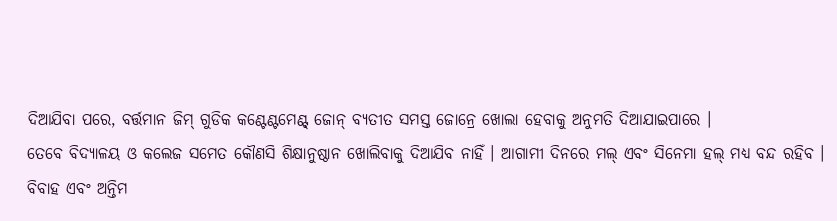ଦିଆଯିବା ପରେ, ବର୍ତ୍ତମାନ ଜିମ୍ ଗୁଡିକ କଣ୍ଟେଣ୍ଟମେଣ୍ଟ୍ ଜୋନ୍ ବ୍ୟତୀତ ସମସ୍ତ ଜୋନ୍ରେ ଖୋଲା ହେବାକୁ ଅନୁମତି ଦିଆଯାଇପାରେ ।
ତେବେ ବିଦ୍ୟାଳୟ ଓ କଲେଜ ସମେତ କୌଣସି ଶିକ୍ଷାନୁଷ୍ଠାନ ଖୋଲିବାକୁ ଦିଆଯିବ ନାହିଁ । ଆଗାମୀ ଦିନରେ ମଲ୍ ଏବଂ ସିନେମା ହଲ୍ ମଧ୍ୟ ବନ୍ଦ ରହିବ ।
ବିବାହ ଏବଂ ଅନ୍ତିମ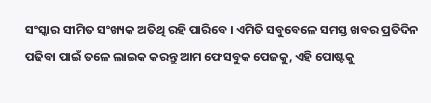ସଂସ୍କାର ସୀମିତ ସଂଖ୍ୟକ ଅତିଥି ରହି ପାରିବେ । ଏମିତି ସବୁବେଳେ ସମସ୍ତ ଖବର ପ୍ରତିଦିନ ପଢିବା ପାଇଁ ତଳେ ଲାଇକ କରନ୍ତୁ ଆମ ଫେସବୁକ ପେଜକୁ, ଏହି ପୋଷ୍ଟକୁ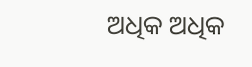ଅଧିକ ଅଧିକ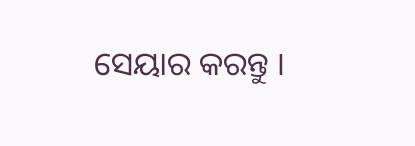ସେୟାର କରନ୍ତୁ ।